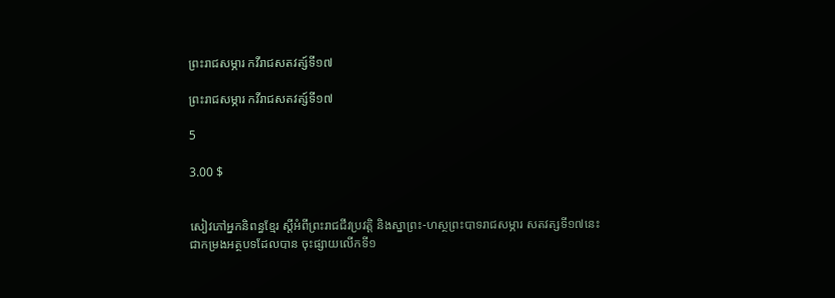ព្រះរាជសម្ភារ កវីរាជសតវត្ស៍ទី១៧

ព្រះរាជសម្ភារ កវីរាជសតវត្ស៍ទី១៧

5

3.00 $


សៀវភៅអ្នកនិពន្ធខ្មែរ ស្តីអំពីព្រះរាជជីវប្រវត្តិ និងស្នាព្រះ-ហស្ថព្រះបាទរាជសម្ភារ សតវត្សទី១៧នេះ ជាកម្រងអត្ថបទដែលបាន ចុះផ្សាយលើកទី១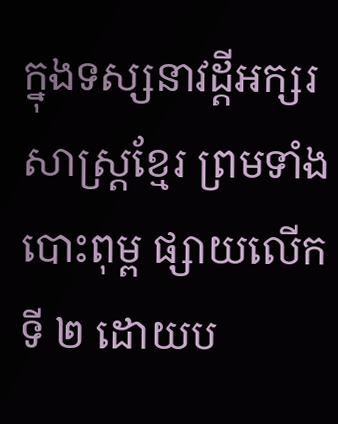ក្នុងទស្សនាវដ្តីអក្សរសាស្ត្រខ្មែរ ព្រមទាំងបោះពុម្ព ផ្សាយលើកទី ២ ដោយប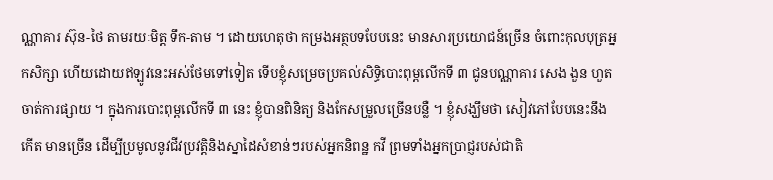ណ្ណាគារ ស៊ុន-ថៃ តាមរយៈមិត្ត ទឹក-តាម ។ ដោយហេតុថា កម្រងអត្ថបទបែបនេះ មានសារប្រយោជន៍ច្រើន ចំពោះកុលបុត្រអ្នកសិក្សា ហើយដោយឥឡូវនេះអស់ថែមទៅទៀត ទើបខ្ញុំសម្រេចប្រគល់សិទ្ធិបោះពុម្ពលើកទី ៣ ជូនបណ្ណាគារ សេង ងួន ហួត ចាត់ការផ្សាយ ។ ក្នុងការបោះពុម្ពលើកទី ៣ នេះ ខ្ញុំបានពិនិត្យ និងកែសម្រួលច្រើនបន្លឺ ។ ខ្ញុំសង្ឃឹមថា សៀវភៅបែបនេះនឹងកើត មានច្រើន ដើម្បីប្រមូលនូវជីវប្រវត្តិនិងស្នាដៃសំខាន់ៗរបស់អ្នកនិពន្ឋ កវី ព្រមទាំងអ្នកប្រាជ្ញរបស់ជាតិ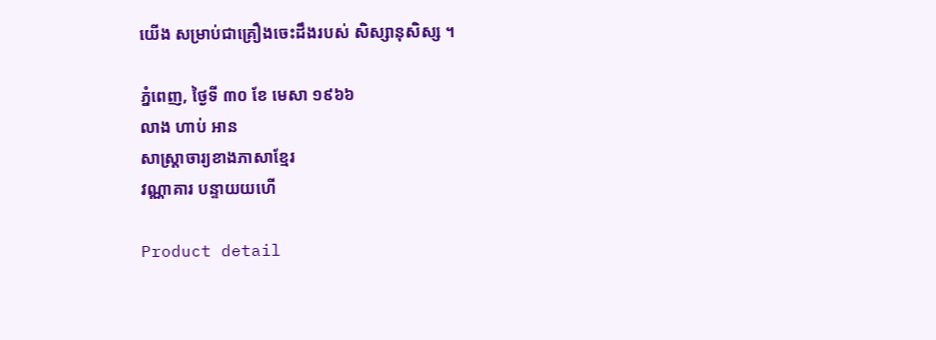យើង សម្រាប់ជាគ្រឿងចេះដឹងរបស់ សិស្សានុសិស្ស ។

ភ្នំពេញ, ថ្ងៃទី ៣០ ខែ មេសា ១៩៦៦
លាង ហាប់ អាន
សាស្ត្រាចារ្យខាងភាសាខ្មែរ
វណ្ណាគារ បន្ទាយយហើ

Product detail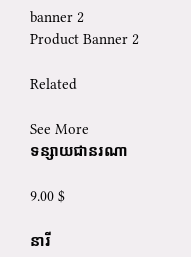banner 2
Product Banner 2

Related

See More
ទន្សាយជានរណា

9.00 $

នារី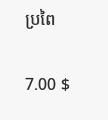ប្រពៃ

7.00 $